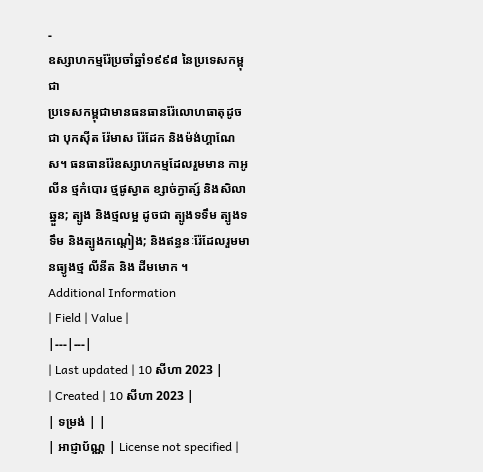-
ឧស្សាហកម្មរ៉ែប្រចាំឆ្នាំ១៩៩៨ នៃប្រទេសកម្ពុជា
ប្រទេសកម្ពុជាមានធនធានរ៉ែលោហធាតុដូចជា បុកស៊ីត រ៉ែមាស រ៉ែដែក និងម៉ង់ហ្គាណែស។ ធនធានរ៉ែឧស្សាហកម្មដែលរួមមាន កាអូលីន ថ្មកំបោរ ថ្មផូស្វាត ខ្សាច់ក្វាត្ស៍ និងសិលាឆ្នួន; ត្បូង និងថ្មលម្អ ដូចជា ត្បូងទទឹម ត្បូងទទឹម និងត្បូងកណ្តៀង; និងឥន្ធនៈរ៉ែដែលរួមមានធ្យូងថ្ម លីនីត និង ដីមមោក ។
Additional Information
| Field | Value |
|---|---|
| Last updated | 10 សីហា 2023 |
| Created | 10 សីហា 2023 |
| ទម្រង់ | |
| អាជ្ញាប័ណ្ណ | License not specified |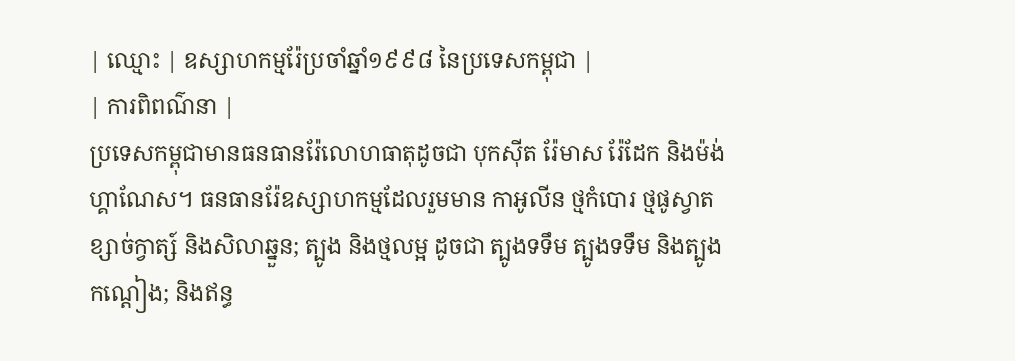| ឈ្មោះ | ឧស្សាហកម្មរ៉ែប្រចាំឆ្នាំ១៩៩៨ នៃប្រទេសកម្ពុជា |
| ការពិពណ៌នា |
ប្រទេសកម្ពុជាមានធនធានរ៉ែលោហធាតុដូចជា បុកស៊ីត រ៉ែមាស រ៉ែដែក និងម៉ង់ហ្គាណែស។ ធនធានរ៉ែឧស្សាហកម្មដែលរួមមាន កាអូលីន ថ្មកំបោរ ថ្មផូស្វាត ខ្សាច់ក្វាត្ស៍ និងសិលាឆ្នួន; ត្បូង និងថ្មលម្អ ដូចជា ត្បូងទទឹម ត្បូងទទឹម និងត្បូងកណ្តៀង; និងឥន្ធ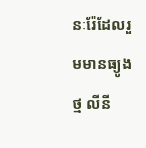នៈរ៉ែដែលរួមមានធ្យូងថ្ម លីនី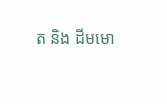ត និង ដីមមោ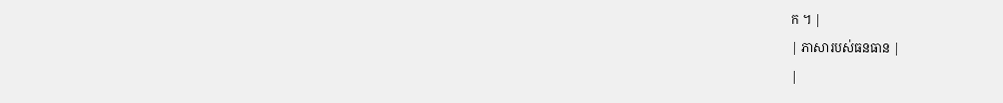ក ។ |
| ភាសារបស់ធនធាន |
|